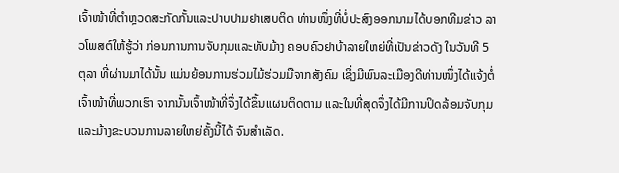ເຈົ້າໜ້າທີ່ຕຳຫຼວດສະກັດກັ້ນແລະປາບປາມຢາເສບຕິດ ທ່ານໜຶ່ງທີ່ບໍ່ປະສົງອອກນາມໄດ້ບອກທີມຂ່າວ ລາວໂພສຕ໌ໃຫ້ຮູ້ວ່າ ກ່ອນການການຈັບກຸມແລະທັບມ້າງ ຄອບຄົວຢາບ້າລາຍໃຫຍ່ທີ່ເປັນຂ່າວດັງ ໃນວັນທີ 5 ຕຸລາ ທີ່ຜ່ານມາໄດ້ນັ້ນ ແມ່ນຍ້ອນການຮ່ວມໄມ້ຮ່ວມມືຈາກສັງຄົມ ເຊິ່ງມີພົນລະເມືອງດີທ່ານໜຶ່ງໄດ້ແຈ້ງຕໍ່ ເຈົ້າໜ້າທີ່ພວກເຮົາ ຈາກນັ້ນເຈົ້າໜ້າທີ່ຈຶ່ງໄດ້ຂຶ້ນແຜນຕິດຕາມ ແລະໃນທີ່ສຸດຈຶ່ງໄດ້ມີການປິດລ້ອມຈັບກຸມ ແລະມ້າງຂະບວນການລາຍໃຫຍ່ຄັ້ງນີ້ໄດ້ ຈົນສຳເລັດ.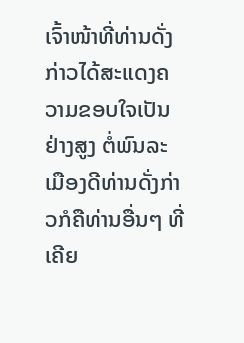ເຈົ້າໜ້າທີ່ທ່ານດັ່ງກ່າວໄດ້ສະແດງຄວາມຂອບໃຈເປັນຢ່າງສູງ ຕໍ່ພົນລະເມືອງດີທ່ານດັ່ງກ່າວກໍຄືທ່ານອື່ນໆ ທີ່ເຄີຍ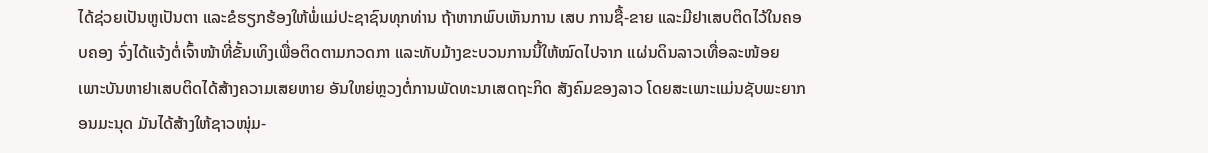ໄດ້ຊ່ວຍເປັນຫູເປັນຕາ ແລະຂໍຮຽກຮ້ອງໃຫ້ພໍ່ແມ່ປະຊາຊົນທຸກທ່ານ ຖ້າຫາກພົບເຫັນການ ເສບ ການຊື້-ຂາຍ ແລະມີຢາເສບຕິດໄວ້ໃນຄອບຄອງ ຈົ່ງໄດ້ແຈ້ງຕໍ່ເຈົ້າໜ້າທີ່ຂັ້ນເທິງເພື່ອຕິດຕາມກວດກາ ແລະທັບມ້າງຂະບວນການນີ້ໃຫ້ໝົດໄປຈາກ ແຜ່ນດິນລາວເທື່ອລະໜ້ອຍ ເພາະບັນຫາຢາເສບຕິດໄດ້ສ້າງຄວາມເສຍຫາຍ ອັນໃຫຍ່ຫຼວງຕໍ່ການພັດທະນາເສດຖະກິດ ສັງຄົມຂອງລາວ ໂດຍສະເພາະແມ່ນຊັບພະຍາກອນມະນຸດ ມັນໄດ້ສ້າງໃຫ້ຊາວໜຸ່ມ-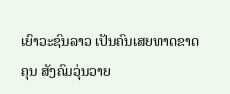ເຍົາວະຊົນລາວ ເປັນຄົນເສຍທາດຂາດຄຸນ ສັງຄົມວຸ່ນວາຍ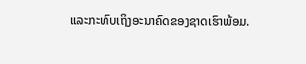ແລະກະທົບເຖິງອະນາຄົດຂອງຊາດເຮົາພ້ອມ.